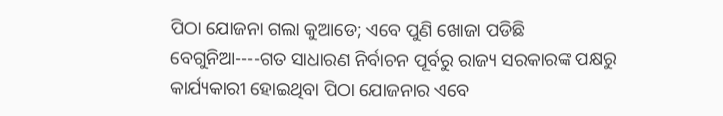ପିଠା ଯୋଜନା ଗଲା କୁଆଡେ; ଏବେ ପୁଣି ଖୋଜା ପଡିଛି
ବେଗୁନିଆ----ଗତ ସାଧାରଣ ନିର୍ବାଚନ ପୂର୍ବରୁ ରାଜ୍ୟ ସରକାରଙ୍କ ପକ୍ଷରୁ କାର୍ଯ୍ୟକାରୀ ହୋଇଥିବା ପିଠା ଯୋଜନାର ଏବେ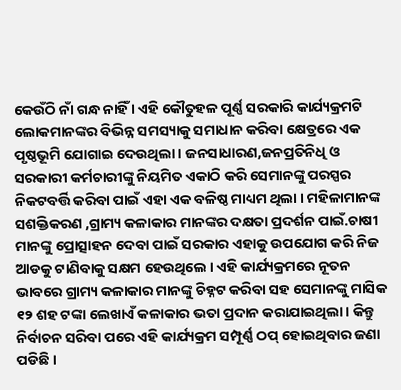କେଉଁଠି ନାଁ ଗନ୍ଧ ନାହିଁ । ଏହି କୌତୁହଳ ପୂର୍ଣ୍ଣ ସରକାରି କାର୍ଯ୍ୟକ୍ରମଟି ଲୋକମାନଙ୍କର ବିଭିନ୍ନ ସମସ୍ୟାକୁ ସମାଧାନ କରିବା କ୍ଷେତ୍ରରେ ଏକ ପୃଷ୍ଠଭୂମି ଯୋଗାଇ ଦେଉଥିଲା । ଜନସାଧାରଣ,ଜନପ୍ରତିନିଧି ଓ ସରକାରୀ କର୍ମଚାରୀଙ୍କୁ ନିୟମିତ ଏକାଠି କରି ସେମାନଙ୍କୁ ପରସ୍ପର ନିକଟବର୍ତ୍ତି କରିବା ପାଇଁ ଏହା ଏକ ବଳିଷ୍ଠ ମାଧ୍ୟମ ଥିଲା । ମହିଳାମାନଙ୍କ ସଶକ୍ତିକରଣ ,ଗ୍ରାମ୍ୟ କଳାକାର ମାନଙ୍କର ଦକ୍ଷତା ପ୍ରଦର୍ଶନ ପାଇଁ.ଚାଷୀ ମାନଙ୍କୁ ପ୍ରୋତ୍ସାହନ ଦେବା ପାଇଁ ସରକାର ଏହାକୁ ଉପଯୋଗ କରି ନିଜ ଆଡକୁ ଟାଣିବାକୁ ସକ୍ଷମ ହେଉଥିଲେ । ଏହି କାର୍ଯ୍ୟକ୍ରମରେ ନୂତନ ଭାବରେ ଗ୍ରାମ୍ୟ କଳାକାର ମାନଙ୍କୁ ଚିହ୍ନଟ କରିବା ସହ ସେମାନଙ୍କୁ ମାସିକ ୧୨ ଶହ ଟଙ୍କା ଲେଖାଏଁ କଳାକାର ଭତା ପ୍ରଦାନ କରାଯାଇଥିଲା । କିନ୍ତୁ ନିର୍ବାଚନ ସରିବା ପରେ ଏହି କାର୍ଯ୍ୟକ୍ରମ ସମ୍ପୂର୍ଣ୍ଣ ଠପ୍ ହୋଇଥିବାର ଜଣା ପଡିଛି ।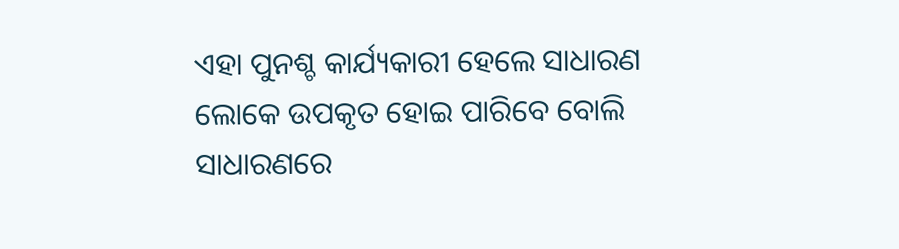ଏହା ପୁନଶ୍ଚ କାର୍ଯ୍ୟକାରୀ ହେଲେ ସାଧାରଣ ଲୋକେ ଉପକୃତ ହୋଇ ପାରିବେ ବୋଲି ସାଧାରଣରେ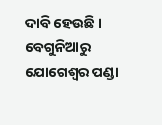ଦାବି ହେଉଛି ।
ବେଗୁନିଆରୁ ଯୋଗେଶ୍ୱର ପଣ୍ଡା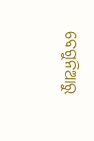ବେଗୁନିଆରୁ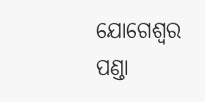ଯୋଗେଶ୍ୱର ପଣ୍ଡା